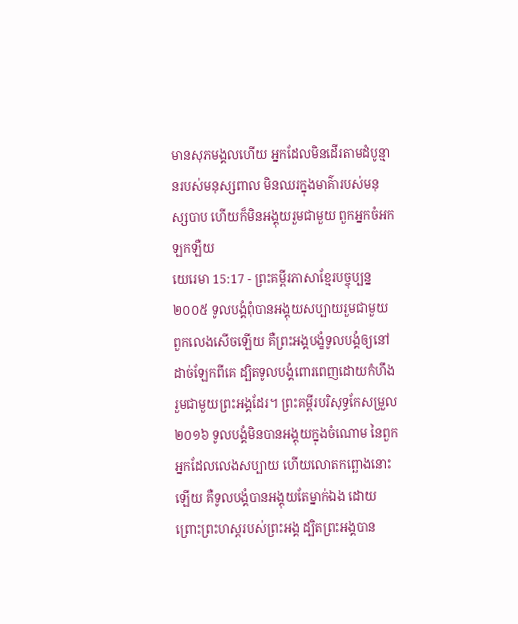មានសុភមង្គលហើយ អ្នកដែលមិនដើរតាមដំបូន្មានរបស់មនុស្សពាល មិនឈរក្នុងមាគ៌ារបស់មនុស្សបាប ហើយក៏មិនអង្គុយរួមជាមួយ ពួកអ្នកចំអកឡកឡឺយ
យេរេមា 15:17 - ព្រះគម្ពីរភាសាខ្មែរបច្ចុប្បន្ន ២០០៥ ទូលបង្គំពុំបានអង្គុយសប្បាយរួមជាមួយ ពួកលេងសើចឡើយ គឺព្រះអង្គបង្ខំទូលបង្គំឲ្យនៅដាច់ឡែកពីគេ ដ្បិតទូលបង្គំពោរពេញដោយកំហឹង រួមជាមួយព្រះអង្គដែរ។ ព្រះគម្ពីរបរិសុទ្ធកែសម្រួល ២០១៦ ទូលបង្គំមិនបានអង្គុយក្នុងចំណោម នៃពួកអ្នកដែលលេងសប្បាយ ហើយលោតកព្ឆោងនោះឡើយ គឺទូលបង្គំបានអង្គុយតែម្នាក់ឯង ដោយព្រោះព្រះហស្តរបស់ព្រះអង្គ ដ្បិតព្រះអង្គបាន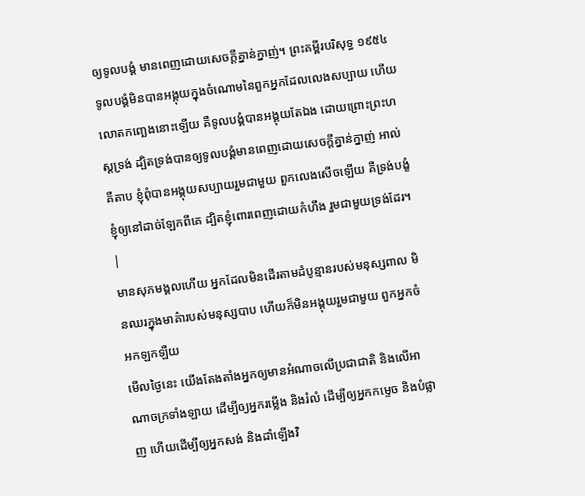ឲ្យទូលបង្គំ មានពេញដោយសេចក្ដីគ្នាន់ក្នាញ់។ ព្រះគម្ពីរបរិសុទ្ធ ១៩៥៤ ទូលបង្គំមិនបានអង្គុយក្នុងចំណោមនៃពួកអ្នកដែលលេងសប្បាយ ហើយលោតកញ្ឆេងនោះឡើយ គឺទូលបង្គំបានអង្គុយតែឯង ដោយព្រោះព្រះហស្តទ្រង់ ដ្បិតទ្រង់បានឲ្យទូលបង្គំមានពេញដោយសេចក្ដីគ្នាន់ក្នាញ់ អាល់គីតាប ខ្ញុំពុំបានអង្គុយសប្បាយរួមជាមួយ ពួកលេងសើចឡើយ គឺទ្រង់បង្ខំខ្ញុំឲ្យនៅដាច់ឡែកពីគេ ដ្បិតខ្ញុំពោរពេញដោយកំហឹង រួមជាមួយទ្រង់ដែរ។ |
មានសុភមង្គលហើយ អ្នកដែលមិនដើរតាមដំបូន្មានរបស់មនុស្សពាល មិនឈរក្នុងមាគ៌ារបស់មនុស្សបាប ហើយក៏មិនអង្គុយរួមជាមួយ ពួកអ្នកចំអកឡកឡឺយ
មើលថ្ងៃនេះ យើងតែងតាំងអ្នកឲ្យមានអំណាចលើប្រជាជាតិ និងលើអាណាចក្រទាំងឡាយ ដើម្បីឲ្យអ្នករម្លើង និងរំលំ ដើម្បីឲ្យអ្នកកម្ទេច និងបំផ្លាញ ហើយដើម្បីឲ្យអ្នកសង់ និងដាំឡើងវិ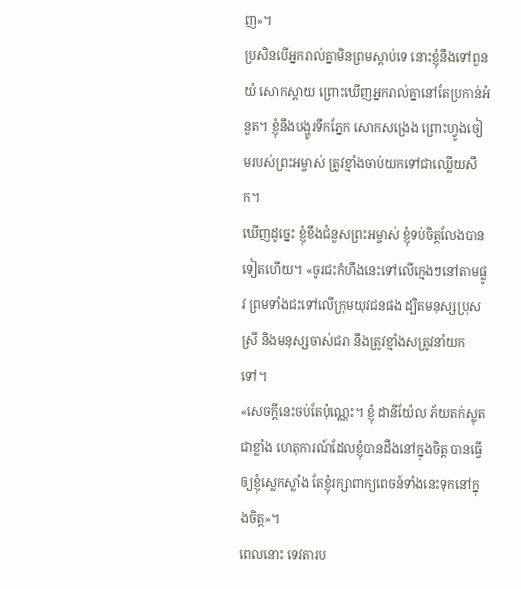ញ»។
ប្រសិនបើអ្នករាល់គ្នាមិនព្រមស្ដាប់ទេ នោះខ្ញុំនឹងទៅពួនយំ សោកស្ដាយ ព្រោះឃើញអ្នករាល់គ្នានៅតែប្រកាន់អំនួត។ ខ្ញុំនឹងបង្ហូរទឹកភ្នែក សោកសង្រេង ព្រោះហ្វូងចៀមរបស់ព្រះអម្ចាស់ ត្រូវខ្មាំងចាប់យកទៅជាឈ្លើយសឹក។
ឃើញដូច្នេះ ខ្ញុំខឹងជំនួសព្រះអម្ចាស់ ខ្ញុំទប់ចិត្តលែងបានទៀតហើយ។ «ចូរជះកំហឹងនេះទៅលើក្មេងៗនៅតាមផ្លូវ ព្រមទាំងជះទៅលើក្រុមយុវជនផង ដ្បិតមនុស្សប្រុសស្រី និងមនុស្សចាស់ជរា នឹងត្រូវខ្មាំងសត្រូវនាំយកទៅ។
«សេចក្ដីនេះចប់តែប៉ុណ្ណេះ។ ខ្ញុំ ដានីយ៉ែល ភ័យតក់ស្លុតជាខ្លាំង ហេតុការណ៍ដែលខ្ញុំបានដឹងនៅក្នុងចិត្ត បានធ្វើឲ្យខ្ញុំស្លេកស្លាំង តែខ្ញុំរក្សាពាក្យពេចន៍ទាំងនេះទុកនៅក្នុងចិត្ត»។
ពេលនោះ ទេវតារប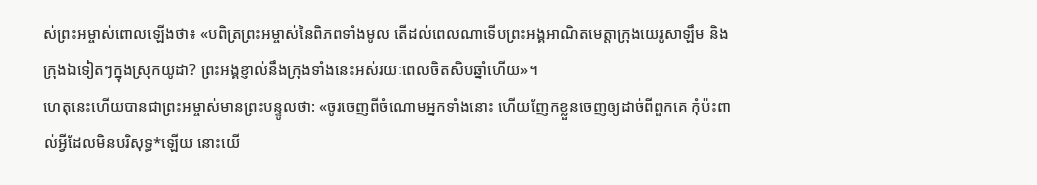ស់ព្រះអម្ចាស់ពោលឡើងថា៖ «បពិត្រព្រះអម្ចាស់នៃពិភពទាំងមូល តើដល់ពេលណាទើបព្រះអង្គអាណិតមេត្តាក្រុងយេរូសាឡឹម និងក្រុងឯទៀតៗក្នុងស្រុកយូដា? ព្រះអង្គខ្ញាល់នឹងក្រុងទាំងនេះអស់រយៈពេលចិតសិបឆ្នាំហើយ»។
ហេតុនេះហើយបានជាព្រះអម្ចាស់មានព្រះបន្ទូលថា: «ចូរចេញពីចំណោមអ្នកទាំងនោះ ហើយញែកខ្លួនចេញឲ្យដាច់ពីពួកគេ កុំប៉ះពាល់អ្វីដែលមិនបរិសុទ្ធ*ឡើយ នោះយើ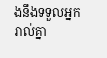ងនឹងទទួលអ្នករាល់គ្នា